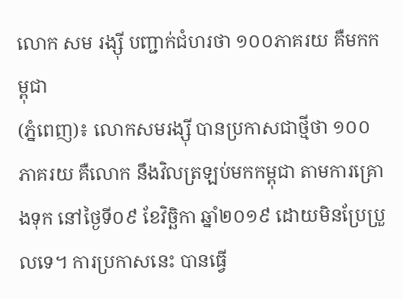លោក សម រង្ស៊ី បញ្ជាក់ជំហរថា ១០០ភាគរយ គឺមកកម្ពុជា
(ភ្នំពេញ)៖ លោកសមរង្ស៊ី បានប្រកាសជាថ្មីថា ១០០ ភាគរយ គឺលោក នឹងវិលត្រឡប់មកកម្ពុជា តាមការគ្រោងទុក នៅថ្ងៃទី០៩ ខែវិច្ឆិកា ឆ្នាំ២០១៩ ដោយមិនប្រែប្រួលទេ។ ការប្រកាសនេះ បានធ្វើ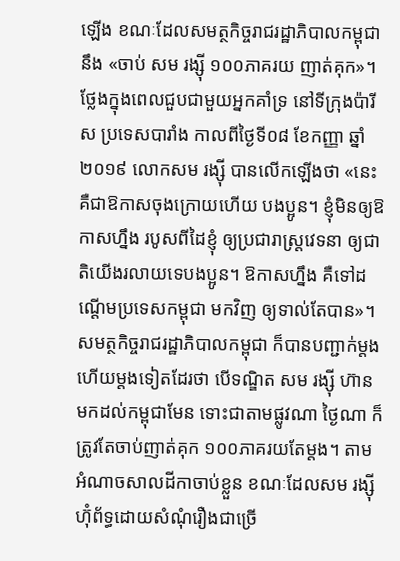ឡើង ខណៈដែលសមត្ថកិច្ចរាជរដ្ឋាភិបាលកម្ពុជា នឹង «ចាប់ សម រង្ស៊ី ១០០ភាគរយ ញាត់គុក»។
ថ្លែងក្នុងពេលជួបជាមួយអ្នកគាំទ្រ នៅទីក្រុងប៉ារីស ប្រទេសបារាំង កាលពីថ្ងៃទី០៨ ខែកញ្ញា ឆ្នាំ២០១៩ លោកសម រង្ស៊ី បានលើកឡើងថា «នេះគឺជាឱកាសចុងក្រោយហើយ បងប្អូន។ ខ្ញុំមិនឲ្យឱកាសហ្នឹង របូសពីដៃខ្ញុំ ឲ្យប្រជារាស្ត្រវេទនា ឲ្យជាតិយើងរលាយទេបងប្អូន។ ឱកាសហ្នឹង គឺទៅដណ្តើមប្រទេសកម្ពុជា មកវិញ ឲ្យទាល់តែបាន»។
សមត្ថកិច្ចរាជរដ្ឋាភិបាលកម្ពុជា ក៏បានបញ្ជាក់ម្តងហើយម្តងទៀតដែរថា បើទណ្ឌិត សម រង្ស៊ី ហ៊ានមកដល់កម្ពុជាមែន ទោះជាតាមផ្លូវណា ថ្ងៃណា ក៏ត្រូវតែចាប់ញាត់គុក ១០០ភាគរយតែម្តង។ តាមអំណាចសាលដីកាចាប់ខ្លួន ខណៈដែលសម រង្ស៊ី ហ៊ុំព័ទ្ធដោយសំណុំរឿងជាច្រើ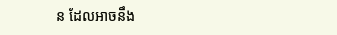ន ដែលអាចនឹង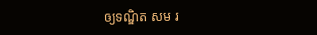ឲ្យទណ្ឌិត សម រ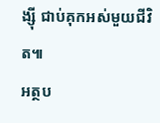ង្ស៊ី ជាប់គុកអស់មួយជីវិត៕
អត្ថប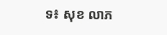ទ៖ សុខ លាភ